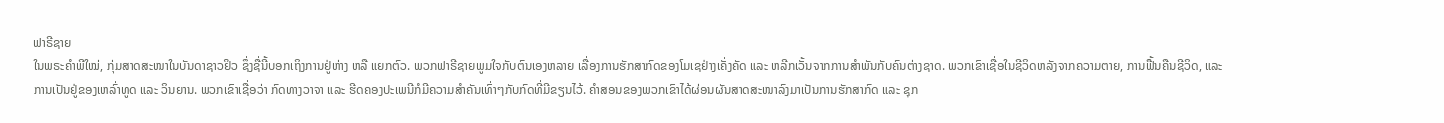ຟາຣີຊາຍ
ໃນພຣະຄຳພີໃໝ່, ກຸ່ມສາດສະໜາໃນບັນດາຊາວຢິວ ຊຶ່ງຊື່ນີ້ບອກເຖິງການຢູ່ຫ່າງ ຫລື ແຍກຕົວ. ພວກຟາຣີຊາຍພູມໃຈກັບຕົນເອງຫລາຍ ເລື່ອງການຮັກສາກົດຂອງໂມເຊຢ່າງເຄັ່ງຄັດ ແລະ ຫລີກເວັ້ນຈາກການສຳພັນກັບຄົນຕ່າງຊາດ. ພວກເຂົາເຊື່ອໃນຊີວິດຫລັງຈາກຄວາມຕາຍ, ການຟື້ນຄືນຊີວິດ, ແລະ ການເປັນຢູ່ຂອງເຫລົ່າທູດ ແລະ ວິນຍານ. ພວກເຂົາເຊື່ອວ່າ ກົດທາງວາຈາ ແລະ ຮີດຄອງປະເພນີກໍມີຄວາມສຳຄັນເທົ່າໆກັບກົດທີ່ມີຂຽນໄວ້. ຄຳສອນຂອງພວກເຂົາໄດ້ຜ່ອນຜັນສາດສະໜາລົງມາເປັນການຮັກສາກົດ ແລະ ຊຸກ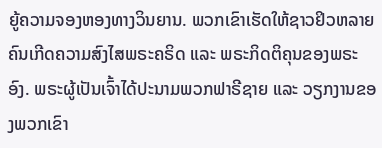ຍູ້ຄວາມຈອງຫອງທາງວິນຍານ. ພວກເຂົາເຮັດໃຫ້ຊາວຢິວຫລາຍຄົນເກີດຄວາມສົງໄສພຣະຄຣິດ ແລະ ພຣະກິດຕິຄຸນຂອງພຣະອົງ. ພຣະຜູ້ເປັນເຈົ້າໄດ້ປະນາມພວກຟາຣີຊາຍ ແລະ ວຽກງານຂອງພວກເຂົາ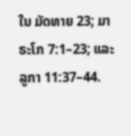ໃນ ມັດທາຍ 23; ມາຣະໂກ 7:1–23; ແລະ ລູກາ 11:37–44.